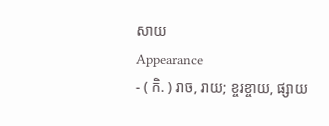សាយ
Appearance
- ( កិ. ) រាច, រាយ; ខ្ចរខ្ចាយ, ផ្សាយ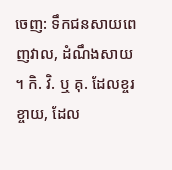ចេញ: ទឹកជនសាយពេញវាល, ដំណឹងសាយ ។ កិ. វិ. ឬ គុ. ដែលខ្ចរខ្ចាយ, ដែល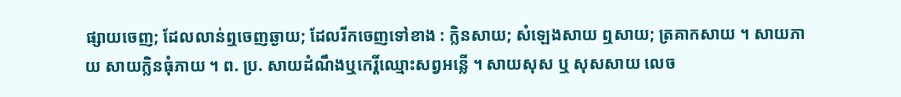ផ្សាយចេញ; ដែលលាន់ឮចេញឆ្ងាយ; ដែលរីកចេញទៅខាង : ក្លិនសាយ; សំឡេងសាយ ឮសាយ; ត្រគាកសាយ ។ សាយភាយ សាយក្លិនធុំភាយ ។ ព. ប្រ. សាយដំណឹងឬកេរ្តិ៍ឈ្មោះសព្វអន្លើ ។ សាយសុស ឬ សុសសាយ លេច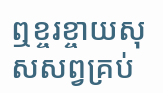ឮខ្ចរខ្ចាយសុសសព្វគ្រប់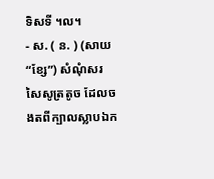ទិសទី ។ល។
- ស. ( ន. ) (សាយ “ខ្សែ”) សំណុំសរសៃសូត្រតូច ដែលចងតពីក្បាលស្លាបឯក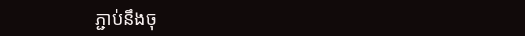ភ្ជាប់នឹងចុ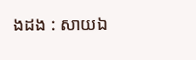ងដង : សាយឯ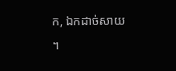ក, ឯកដាច់សាយ ។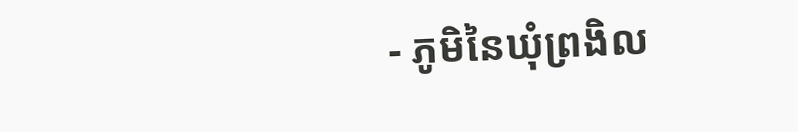- ភូមិនៃឃុំព្រងិល